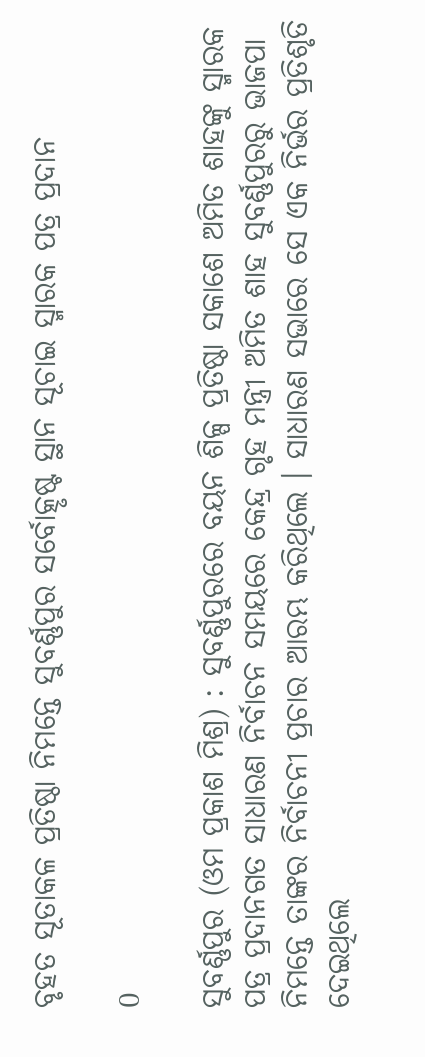ବୃହତ ସୂତାକଳ ପ୍ରତିଷ୍ଠା ନିମନ୍ତେ ସୁବର୍ଣ୍ଣପୁର ସର୍ବୋତ୍କୃଷ୍ଟ ସ୍ଥାନ ସୂଚାଇ ସ୍ମାରକ ପତ୍ର ପ୍ରଦାନ

0

ସୁବର୍ଣ୍ଣପୁର (ଓମ ପ୍ରକାଶ ମିଶ୍ର) : ସୁବର୍ଣ୍ଣପୁରରେ ବୟନ ଶିଳ୍ପ ପ୍ରତିଷ୍ଠା ସକାଶେ ଅମିତ ଶାହଙ୍କୁ ସ୍ମାରକ ପତ୍ର ପ୍ରଦାନଗତ ସାଧାରଣ ନିର୍ବାଚନ ସମୟରେ କେନ୍ଦ୍ର ଗୃହ ମନ୍ତ୍ରୀ ଅମିତ ଶାହ ସୁବର୍ଣ୍ଣପୁରରୁ ଭାଜପା ନିମନ୍ତେ ତାଙ୍କର ନିର୍ବାଚନୀ ପ୍ରଚାର ଆରମ୍ଭ କରିଥିଲେ । ସାଧାରଣ ସଭାରେ ସେ ଏକ ନିର୍ଭର ପ୍ରତିଶୃତି ଦେଇଥିଲେ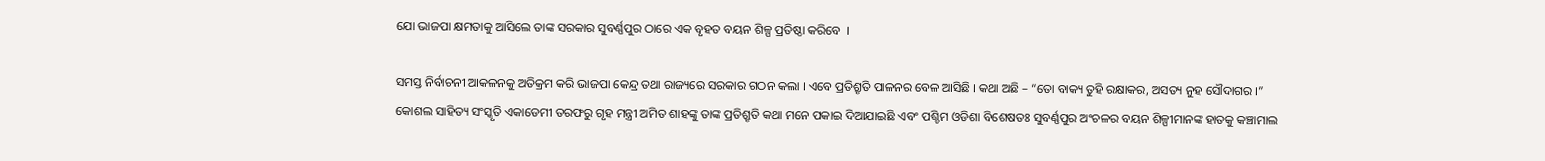ଯୋ ଭାଜପା କ୍ଷମତାକୁ ଆସିଲେ ତାଙ୍କ ସରକାର ସୁବର୍ଣ୍ଣପୁର ଠାରେ ଏକ ବୃହତ ବୟନ ଶିଳ୍ପ ପ୍ରତିଷ୍ଠା କରିବେ  ।

ସମସ୍ତ ନିର୍ବାଚନୀ ଆକଳନକୁ ଅତିକ୍ରମ କରି ଭାଜପା କେନ୍ଦ୍ର ତଥା ରାଜ୍ୟରେ ସରକାର ଗଠନ କଲା । ଏବେ ପ୍ରତିଶ୍ରୃତି ପାଳନର ବେଳ ଆସିଛି । କଥା ଅଛି – “ତୋ ବାକ୍ୟ ତୁହି ରକ୍ଷାକର, ଅସତ୍ୟ ନୁହ ସୌଦାଗର ।” କୋଶଲ ସାହିତ୍ୟ ସଂସ୍କୃତି ଏକାଡେମୀ ତରଫରୁ ଗୃହ ମନ୍ତ୍ରୀ ଅମିତ ଶାହଙ୍କୁ ତାଙ୍କ ପ୍ରତିଶ୍ରୃତି କଥା ମନେ ପକାଇ ଦିଆଯାଇଛି ଏବଂ ପଶ୍ଚିମ ଓଡିଶା ବିଶେଷତଃ ସୁବର୍ଣ୍ଣପୁର ଅଂଚଳର ବୟନ ଶିଳ୍ପୀମାନଙ୍କ ହାତକୁ କଞ୍ଚାମାଲ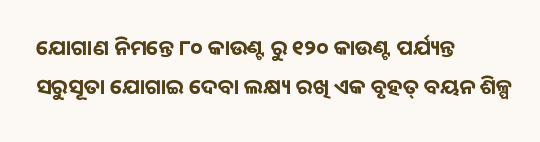ଯୋଗାଣ ନିମନ୍ତେ ୮୦ କାଉଣ୍ଟ ରୁ ୧୨୦ କାଉଣ୍ଟ ପର୍ଯ୍ୟନ୍ତ ସରୁସୂତା ଯୋଗାଇ ଦେବା ଲକ୍ଷ୍ୟ ରଖି ଏକ ବୃହତ୍ ବୟନ ଶିଳ୍ପ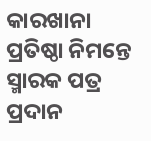କାରଖାନା ପ୍ରତିଷ୍ଠା ନିମନ୍ତେ ସ୍ମାରକ ପତ୍ର ପ୍ରଦାନ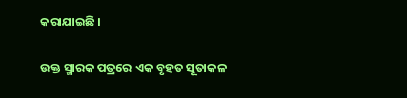କରାଯାଇଛି ।

ଉକ୍ତ ସ୍ମାରକ ପତ୍ରରେ ଏକ ବୃହତ ସୂତାକଳ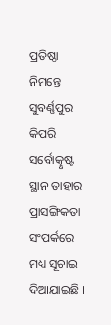ପ୍ରତିଷ୍ଠା ନିମନ୍ତେ ସୁବର୍ଣ୍ଣପୁର କିପରି ସର୍ବୋତ୍କୃଷ୍ଟ ସ୍ଥାନ ତାହାର ପ୍ରାସଙ୍ଗିକତା ସଂପର୍କରେ ମଧ୍ୟ ସୂଚାଇ ଦିଆଯାଇଛି ।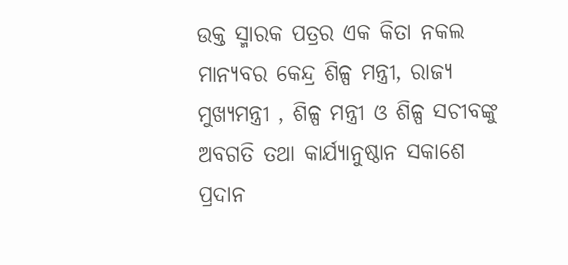ଉକ୍ତ ସ୍ମାରକ ପତ୍ରର ଏକ କିତା ନକଲ ମାନ୍ୟବର କେନ୍ଦ୍ର ଶିଳ୍ପ ମନ୍ତ୍ରୀ, ରାଜ୍ୟ ମୁଖ୍ୟମନ୍ତ୍ରୀ , ଶିଳ୍ପ ମନ୍ତ୍ରୀ ଓ ଶିଳ୍ପ ସଚୀବଙ୍କୁ ଅବଗତି ତଥା କାର୍ଯ୍ୟାନୁଷ୍ଠାନ ସକାଶେ ପ୍ରଦାନ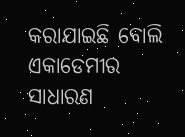କରାଯାଇଛି ବୋଲି ଏକାଡେମୀର ସାଧାରଣ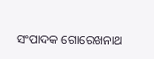ସଂପାଦକ ଗୋରେଖନାଥ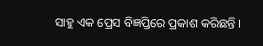ସାହୁ ଏକ ପ୍ରେସ ବିଜ୍ଞପ୍ତିରେ ପ୍ରକାଶ କରିଛନ୍ତି ।